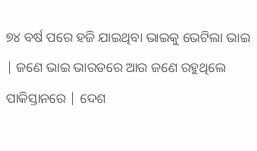୭୪ ବର୍ଷ ପରେ ହଜି ଯାଇଥିବା ଭାଇକୁ ଭେଟିଲା ଭାଇ | ଜଣେ ଭାଇ ଭାରତରେ ଆଉ ଜଣେ ରହୁଥିଲେ ପାକିସ୍ତାନରେ | ଦେଶ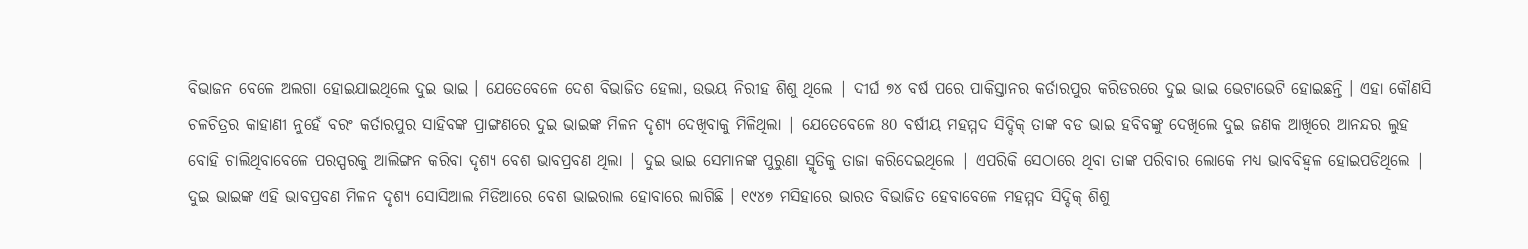ବିଭାଜନ ବେଳେ ଅଲଗା ହୋଇଯାଇଥିଲେ ଦୁଇ ଭାଇ । ଯେତେବେଳେ ଦେଶ ବିଭାଜିତ ହେଲା, ଉଭୟ ନିରୀହ ଶିଶୁ ଥିଲେ | ଦୀର୍ଘ ୭୪ ବର୍ଷ ପରେ ପାକିସ୍ତାନର କର୍ତାରପୁର କରିଡରରେ ଦୁଇ ଭାଇ ଭେଟାଭେଟି ହୋଇଛନ୍ତି । ଏହା କୌଣସି ଚଳଚିତ୍ରର କାହାଣୀ ନୁହେଁ ବରଂ କର୍ତାରପୁର ସାହିବଙ୍କ ପ୍ରାଙ୍ଗଣରେ ଦୁଇ ଭାଇଙ୍କ ମିଳନ ଦୃଶ୍ୟ ଦେଖିବାକୁ ମିଳିଥିଲା | ଯେତେବେଳେ 80 ବର୍ଷୀୟ ମହମ୍ମଦ ସିଦ୍ଦିକ୍ ତାଙ୍କ ବଡ ଭାଇ ହବିବଙ୍କୁ ଦେଖିଲେ ଦୁଇ ଜଣକ ଆଖିରେ ଆନନ୍ଦର ଲୁହ ବୋହି ଚାଲିଥିବାବେଳେ ପରସ୍ପରକୁ ଆଲିଙ୍ଗନ କରିବା ଦୃଶ୍ୟ ବେଶ ଭାବପ୍ରବଣ ଥିଲା | ଦୁଇ ଭାଇ ସେମାନଙ୍କ ପୁରୁଣା ସ୍ମୃତିକୁ ତାଜା କରିଦେଇଥିଲେ | ଏପରିକି ସେଠାରେ ଥିବା ତାଙ୍କ ପରିବାର ଲୋକେ ମଧ୍ୟ ଭାବବିହ୍ୱଳ ହୋଇପଡିଥିଲେ | ଦୁଇ ଭାଇଙ୍କ ଏହି ଭାବପ୍ରବଣ ମିଳନ ଦୃଶ୍ୟ ସୋସିଆଲ ମିଡିଆରେ ବେଶ ଭାଇରାଲ ହୋବାରେ ଲାଗିଛି । ୧୯୪୭ ମସିହାରେ ଭାରତ ବିଭାଜିତ ହେବାବେଳେ ମହମ୍ମଦ ସିଦ୍ଦିକ୍ ଶିଶୁ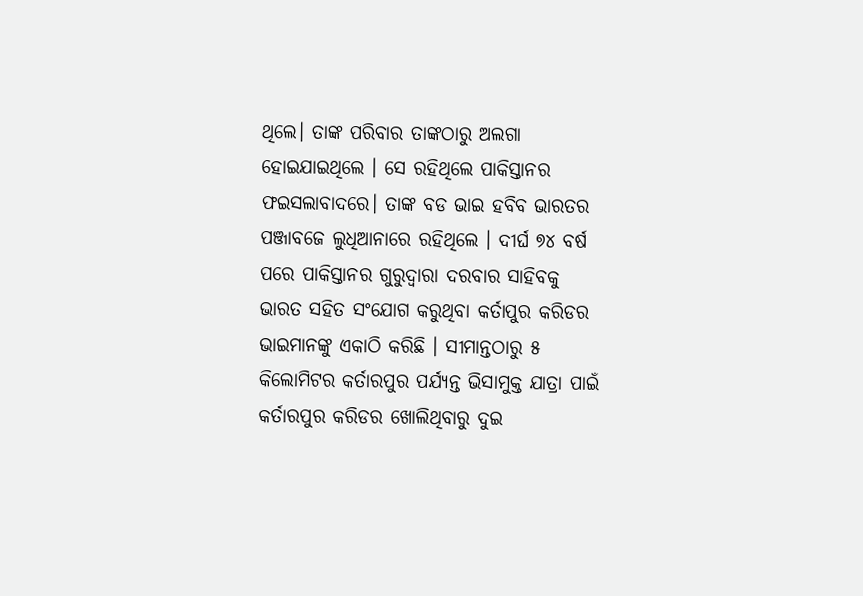ଥିଲେ। ତାଙ୍କ ପରିବାର ତାଙ୍କଠାରୁ ଅଲଗା ହୋଇଯାଇଥିଲେ । ସେ ରହିଥିଲେ ପାକିସ୍ତାନର ଫଇସଲାବାଦରେ। ତାଙ୍କ ବଡ ଭାଇ ହବିବ ଭାରତର ପଞ୍ଜାବଜେ ଲୁଧିଆନାରେ ରହିଥିଲେ । ଦୀର୍ଘ ୭୪ ବର୍ଷ ପରେ ପାକିସ୍ତାନର ଗୁରୁଦ୍ୱାରା ଦରବାର ସାହିବକୁ ଭାରତ ସହିତ ସଂଯୋଗ କରୁଥିବା କର୍ତାପୁର କରିଡର ଭାଇମାନଙ୍କୁ ଏକାଠି କରିଛି । ସୀମାନ୍ତଠାରୁ ୫ କିଲୋମିଟର କର୍ତାରପୁର ପର୍ଯ୍ୟନ୍ତ ଭିସାମୁକ୍ତ ଯାତ୍ରା ପାଇଁ କର୍ତାରପୁର କରିଡର ଖୋଲିଥିବାରୁ ଦୁଇ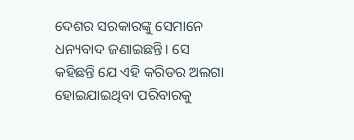ଦେଶର ସରକାରଙ୍କୁ ସେମାନେ ଧନ୍ୟବାଦ ଜଣାଇଛନ୍ତି। ସେ କହିଛନ୍ତି ଯେ ଏହି କରିଡର ଅଲଗା ହୋଇଯାଇଥିବା ପରିବାରକୁ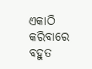ଏକାଠି କରିବାରେ ବହୁତ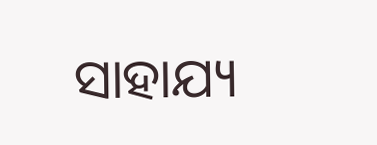ସାହାଯ୍ୟ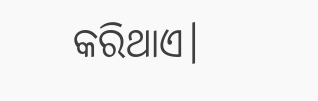କରିଥାଏ।